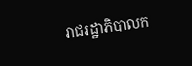រាជរដ្ឋាភិបាលក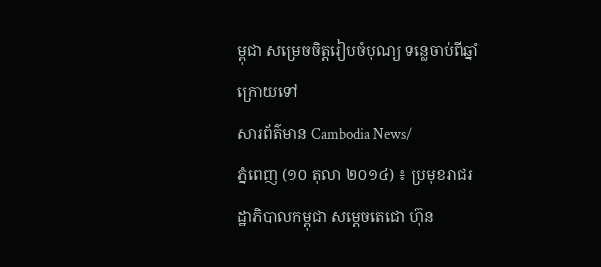ម្ពុជា សម្រេចចិត្តរៀបចំបុណ្យ ទន្លេចាប់ពីឆ្នាំក្រោយទៅ
សារព័ត៌មាន Cambodia News/
ភ្នំពេញ (១០ តុលា ២០១៤) ៖ ប្រមុខរាជរដ្ឋាភិបាលកម្ពុជា សម្តេចតេជោ ហ៊ុន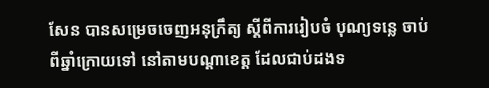សែន បានសម្រេចចេញអនុក្រឹត្យ ស្តីពីការរៀបចំ បុណ្យទន្លេ ចាប់ពីឆ្នាំក្រោយទៅ នៅតាមបណ្តាខេត្ត ដែលជាប់ដងទ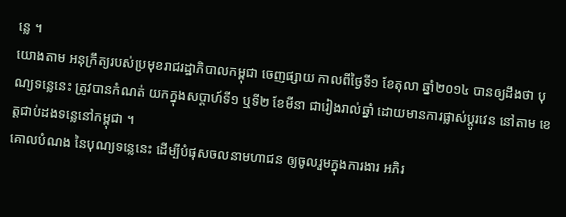ន្លេ ។
យោងតាម អនុក្រឹត្យរបស់ប្រមុខរាជរដ្ឋាភិបាលកម្ពុជា ចេញផ្សាយ កាលពីថ្ងៃទី១ ខែតុលា ឆ្នាំ២០១៤ បានឲ្យដឹងថា បុណ្យទន្លេនេះ ត្រូវបានកំណត់ យកក្នុងសប្តាហ៍ទី១ ឬទី២ ខែមីនា ជារៀងរាល់ឆ្នាំ ដោយមានការផ្លាស់ប្តូរវេន នៅតាម ខេត្តជាប់ដងទន្លេនៅកម្ពុជា ។
គោលបំណង នៃបុណ្យទន្លេនេះ ដើម្បីបំផុសចលនាមហាជន ឲ្យចូលរួមក្នុងការងារ អភិរ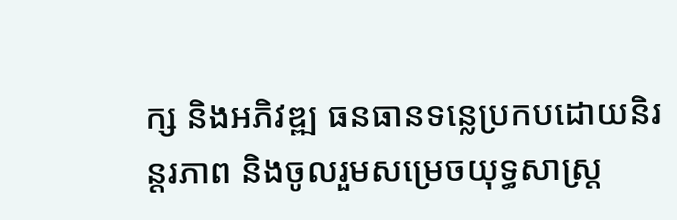ក្ស និងអភិវឌ្ឍ ធនធានទន្លេប្រកបដោយនិរន្តរភាព និងចូលរួមសម្រេចយុទ្ធសាស្រ្ត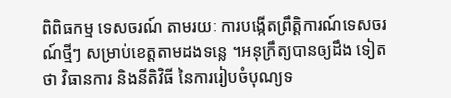ពិពិធកម្ម ទេសចរណ៍ តាមរយៈ ការបង្កើតព្រឹត្តិការណ៍ទេសចរណ៍ថ្មីៗ សម្រាប់ខេត្តតាមដងទន្លេ ។អនុក្រឹត្យបានឲ្យដឹង ទៀតថា វិធានការ និងនីតិវិធី នៃការរៀបចំបុណ្យទ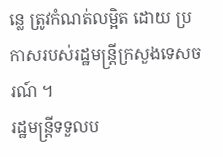ន្លេ ត្រូវកំណត់លម្អិត ដោយ ប្រកាសរបស់រដ្ឋមន្រ្តីក្រសួងទេសចរណ៍ ។
រដ្ឋមន្រ្តីទទួលប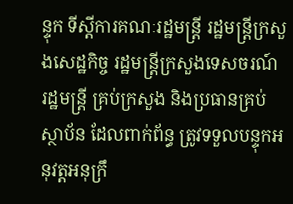ន្ទុក ទីស្តីការគណៈរដ្ឋមន្រ្តី រដ្ឋមន្រ្តីក្រសួងសេដ្ឋកិច្ច រដ្ឋមន្រ្តីក្រសួងទេសចរណ៍ រដ្ឋមន្រ្តី គ្រប់ក្រសួង និងប្រធានគ្រប់ស្ថាប័ន ដែលពាក់ព័ន្ធ ត្រូវទទួលបន្ទុកអនុវត្តអនុក្រឹ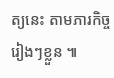ត្យនេះ តាមភារកិច្ច រៀងៗខ្លួន ៕